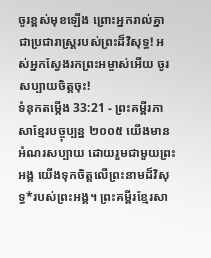ចូរខ្ពស់មុខឡើង ព្រោះអ្នករាល់គ្នា ជាប្រជារាស្ត្ររបស់ព្រះដ៏វិសុទ្ធ! អស់អ្នកស្វែងរកព្រះអម្ចាស់អើយ ចូរសប្បាយចិត្តចុះ!
ទំនុកតម្កើង 33:21 - ព្រះគម្ពីរភាសាខ្មែរបច្ចុប្បន្ន ២០០៥ យើងមានអំណរសប្បាយ ដោយរួមជាមួយព្រះអង្គ យើងទុកចិត្តលើព្រះនាមដ៏វិសុទ្ធ*របស់ព្រះអង្គ។ ព្រះគម្ពីរខ្មែរសា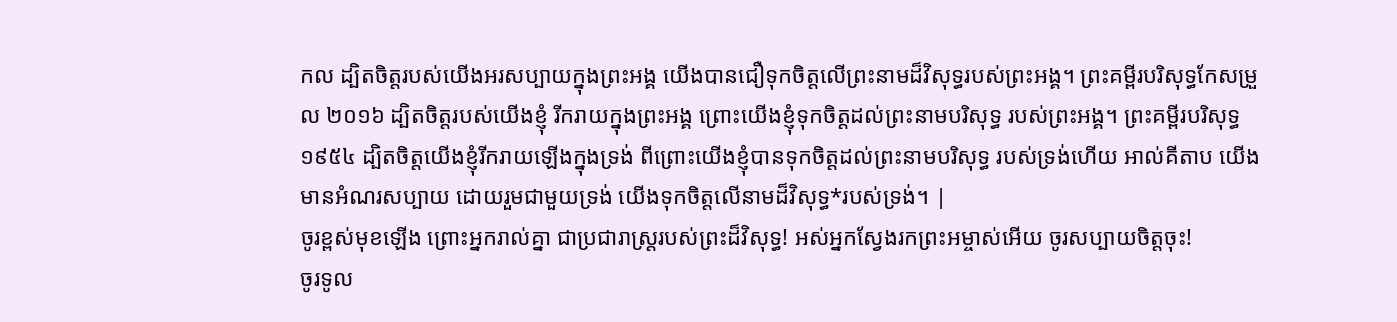កល ដ្បិតចិត្តរបស់យើងអរសប្បាយក្នុងព្រះអង្គ យើងបានជឿទុកចិត្តលើព្រះនាមដ៏វិសុទ្ធរបស់ព្រះអង្គ។ ព្រះគម្ពីរបរិសុទ្ធកែសម្រួល ២០១៦ ដ្បិតចិត្តរបស់យើងខ្ញុំ រីករាយក្នុងព្រះអង្គ ព្រោះយើងខ្ញុំទុកចិត្តដល់ព្រះនាមបរិសុទ្ធ របស់ព្រះអង្គ។ ព្រះគម្ពីរបរិសុទ្ធ ១៩៥៤ ដ្បិតចិត្តយើងខ្ញុំរីករាយឡើងក្នុងទ្រង់ ពីព្រោះយើងខ្ញុំបានទុកចិត្តដល់ព្រះនាមបរិសុទ្ធ របស់ទ្រង់ហើយ អាល់គីតាប យើងមានអំណរសប្បាយ ដោយរួមជាមួយទ្រង់ យើងទុកចិត្តលើនាមដ៏វិសុទ្ធ*របស់ទ្រង់។ |
ចូរខ្ពស់មុខឡើង ព្រោះអ្នករាល់គ្នា ជាប្រជារាស្ត្ររបស់ព្រះដ៏វិសុទ្ធ! អស់អ្នកស្វែងរកព្រះអម្ចាស់អើយ ចូរសប្បាយចិត្តចុះ!
ចូរទូល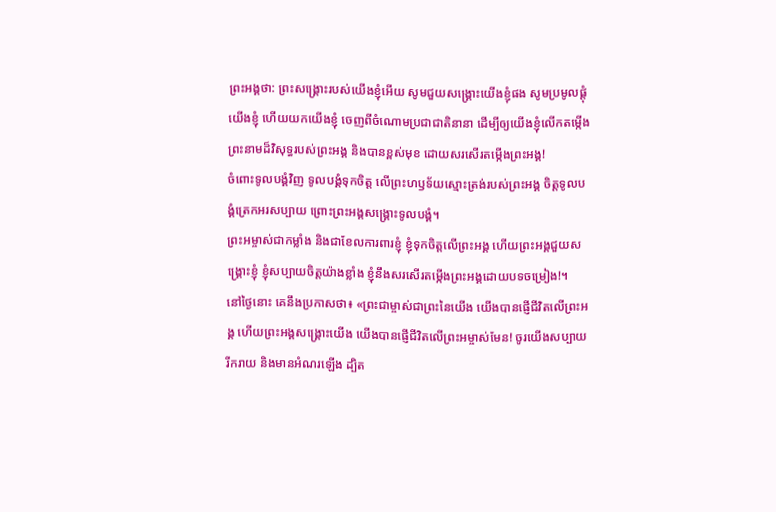ព្រះអង្គថា: ព្រះសង្គ្រោះរបស់យើងខ្ញុំអើយ សូមជួយសង្គ្រោះយើងខ្ញុំផង សូមប្រមូលផ្ដុំយើងខ្ញុំ ហើយយកយើងខ្ញុំ ចេញពីចំណោមប្រជាជាតិនានា ដើម្បីឲ្យយើងខ្ញុំលើកតម្កើង ព្រះនាមដ៏វិសុទ្ធរបស់ព្រះអង្គ និងបានខ្ពស់មុខ ដោយសរសើរតម្កើងព្រះអង្គ!
ចំពោះទូលបង្គំវិញ ទូលបង្គំទុកចិត្ត លើព្រះហឫទ័យស្មោះត្រង់របស់ព្រះអង្គ ចិត្តទូលបង្គំត្រេកអរសប្បាយ ព្រោះព្រះអង្គសង្គ្រោះទូលបង្គំ។
ព្រះអម្ចាស់ជាកម្លាំង និងជាខែលការពារខ្ញុំ ខ្ញុំទុកចិត្តលើព្រះអង្គ ហើយព្រះអង្គជួយសង្គ្រោះខ្ញុំ ខ្ញុំសប្បាយចិត្តយ៉ាងខ្លាំង ខ្ញុំនឹងសរសើរតម្កើងព្រះអង្គដោយបទចម្រៀង!។
នៅថ្ងៃនោះ គេនឹងប្រកាសថា៖ «ព្រះជាម្ចាស់ជាព្រះនៃយើង យើងបានផ្ញើជីវិតលើព្រះអង្គ ហើយព្រះអង្គសង្គ្រោះយើង យើងបានផ្ញើជីវិតលើព្រះអម្ចាស់មែន! ចូរយើងសប្បាយរីករាយ និងមានអំណរឡើង ដ្បិត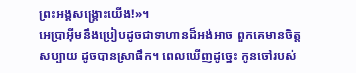ព្រះអង្គសង្គ្រោះយើង!»។
អេប្រាអ៊ីមនឹងប្រៀបដូចជាទាហានដ៏អង់អាច ពួកគេមានចិត្តសប្បាយ ដូចបានស្រាផឹក។ ពេលឃើញដូច្នេះ កូនចៅរបស់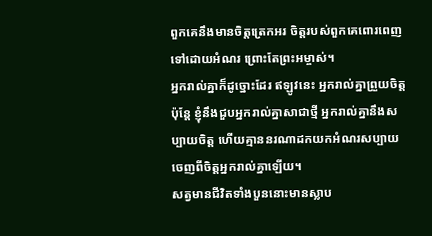ពួកគេនឹងមានចិត្តត្រេកអរ ចិត្តរបស់ពួកគេពោរពេញទៅដោយអំណរ ព្រោះតែព្រះអម្ចាស់។
អ្នករាល់គ្នាក៏ដូច្នោះដែរ ឥឡូវនេះ អ្នករាល់គ្នាព្រួយចិត្ត ប៉ុន្តែ ខ្ញុំនឹងជួបអ្នករាល់គ្នាសាជាថ្មី អ្នករាល់គ្នានឹងសប្បាយចិត្ត ហើយគ្មាននរណាដកយកអំណរសប្បាយចេញពីចិត្តអ្នករាល់គ្នាឡើយ។
សត្វមានជីវិតទាំងបួននោះមានស្លាប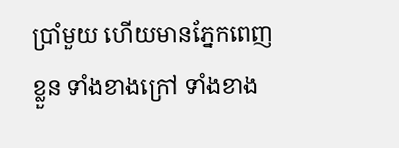ប្រាំមួយ ហើយមានភ្នែកពេញខ្លួន ទាំងខាងក្រៅ ទាំងខាង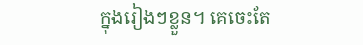ក្នុងរៀងៗខ្លួន។ គេចេះតែ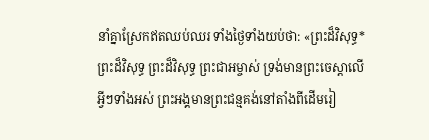នាំគ្នាស្រែកឥតឈប់ឈរ ទាំងថ្ងៃទាំងយប់ថា: «ព្រះដ៏វិសុទ្ធ* ព្រះដ៏វិសុទ្ធ ព្រះដ៏វិសុទ្ធ ព្រះជាអម្ចាស់ ទ្រង់មានព្រះចេស្ដាលើអ្វីៗទាំងអស់ ព្រះអង្គមានព្រះជន្មគង់នៅតាំងពីដើមរៀ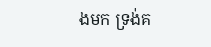ងមក ទ្រង់គ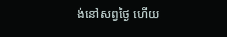ង់នៅសព្វថ្ងៃ ហើយ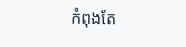កំពុងតែ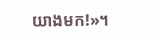យាងមក!»។